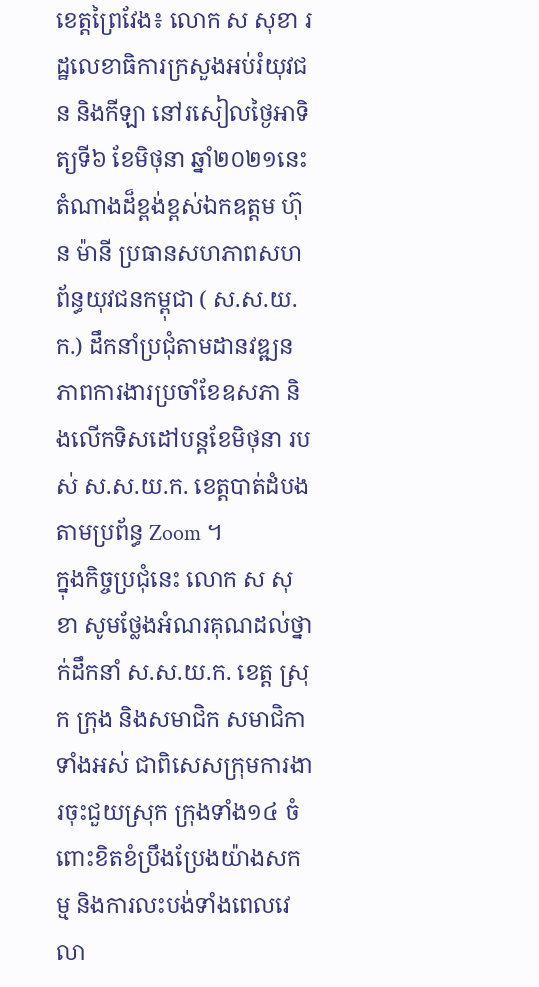ខេត្តព្រៃវែង៖ លោក ស សុខា រដ្ឋលេខាធិការក្រសួងអប់រំយុវជន និងកីឡា នៅរសៀលថ្ងៃអាទិត្យទី៦ ខែមិថុនា ឆ្នាំ២០២១នេះ តំណាងដ៏ខ្ពង់ខ្ពស់ឯកឧត្តម ហ៊ុន ម៉ានី ប្រធានសហភាពសហព័ន្ធយុវជនកម្ពុជា ( ស.ស.យ.ក.) ដឹកនាំប្រជុំតាមដានវឌ្ឍនភាពការងារប្រចាំខែឧសភា និងលើកទិសដៅបន្តខែមិថុនា របស់ ស.ស.យ.ក. ខេត្តបាត់ដំបង តាមប្រព័ន្ធ Zoom ។
ក្នុងកិច្ចប្រជុំនេះ លោក ស សុខា សូមថ្លែងអំណរគុណដល់ថ្នាក់ដឹកនាំ ស.ស.យ.ក. ខេត្ត ស្រុក ក្រុង និងសមាជិក សមាជិកាទាំងអស់ ជាពិសេសក្រុមការងារចុះជួយស្រុក ក្រុងទាំង១៤ ចំពោះខិតខំប្រឹងប្រែងយ៉ាងសកម្ម និងការលះបង់ទាំងពេលវេលា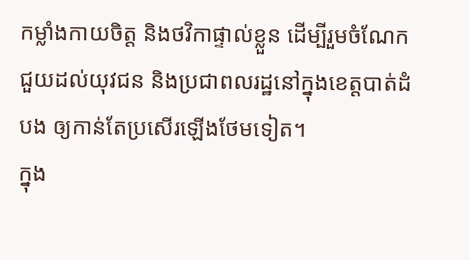កម្លាំងកាយចិត្ត និងថវិកាផ្ទាល់ខ្លួន ដើម្បីរួមចំណែកជួយដល់យុវជន និងប្រជាពលរដ្ឋនៅក្នុងខេត្តបាត់ដំបង ឲ្យកាន់តែប្រសើរឡើងថែមទៀត។
ក្នុង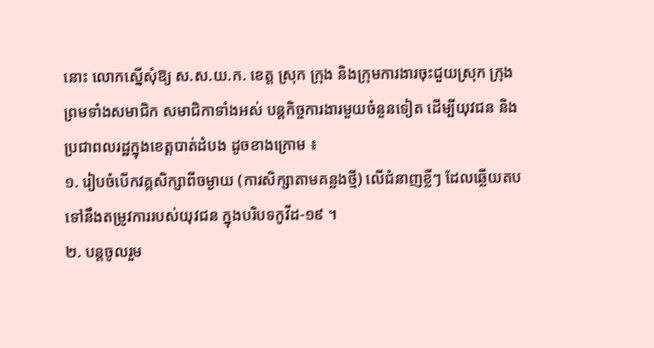នោះ លោកស្នើសុំឱ្យ ស.ស.យ.ក. ខេត្ត ស្រុក ក្រុង និងក្រុមការងារចុះជួយស្រុក ក្រុង ព្រមទាំងសមាជិក សមាជិកាទាំងអស់ បន្តកិច្ចការងារមួយចំនួនទៀត ដើម្បីយុវជន និងប្រជាពលរដ្ឋក្នុងខេត្តបាត់ដំបង ដូចខាងក្រោម ៖
១. រៀបចំបើកវគ្គសិក្សាពីចម្ងាយ (ការសិក្សាតាមគន្លងថ្មី) លើជំនាញខ្លីៗ ដែលឆ្លើយតបទៅនឹងតម្រូវការរបស់យុវជន ក្នុងបរិបទកូវីដ-១៩ ។
២. បន្តចូលរួម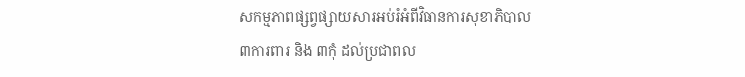សកម្មភាពផ្សព្វផ្សាយសារអប់រំអំពីវិធានការសុខាភិបាល ៣ការពារ និង ៣កុំ ដល់ប្រជាពល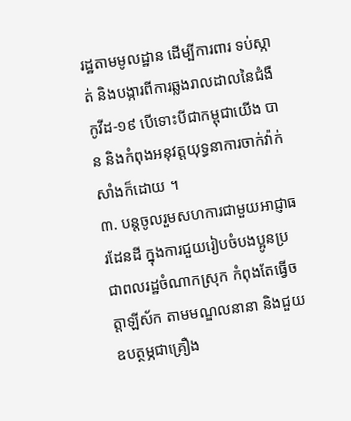រដ្ឋតាមមូលដ្ឋាន ដើម្បីការពារ ទប់ស្កាត់ និងបង្ការពីការឆ្លងរាលដាលនៃជំងឺកូវីដ-១៩ បើទោះបីជាកម្ពុជាយើង បាន និងកំពុងអនុវត្តយុទ្ធនាការចាក់វ៉ាក់សាំងក៏ដោយ ។
៣. បន្តចូលរួមសហការជាមួយអាជ្ញាធរដែនដី ក្នុងការជួយរៀបចំបងប្អូនប្រជាពលរដ្ឋចំណាកស្រុក កំពុងតែធ្វើចត្តាឡីស័ក តាមមណ្ឌលនានា និងជួយឧបត្ថម្ភជាគ្រឿង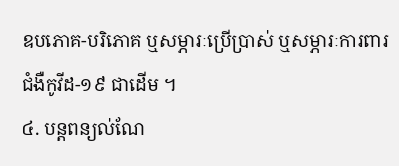ឧបភោគ-បរិភោគ ឬសម្ភារៈប្រើប្រាស់ ឬសម្ភារៈការពារជំងឺកូវីដ-១៩ ជាដើម ។
៤. បន្តពន្យល់ណែ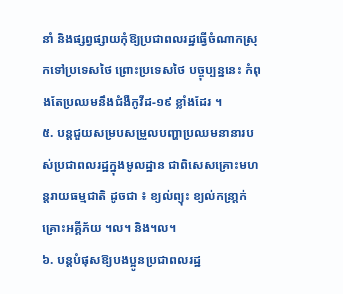នាំ និងផ្សព្វផ្សាយកុំឱ្យប្រជាពលរដ្ឋធ្វើចំណាកស្រុកទៅប្រទេសថៃ ព្រោះប្រទេសថៃ បច្ចុប្បន្ននេះ កំពុងតែប្រឈមនឹងជំងឺកូវីដ-១៩ ខ្លាំងដែរ ។
៥. បន្តជួយសម្របសម្រួលបញ្ហាប្រឈមនានារបស់ប្រជាពលរដ្ឋក្នុងមូលដ្ឋាន ជាពិសេសគ្រោះមហន្តរាយធម្មជាតិ ដូចជា ៖ ខ្យល់ព្យុះ ខ្យល់កន្រា្តក់ គ្រោះអគ្គីភ័យ ។ល។ និង។ល។
៦. បន្តបំផុសឱ្យបងប្អូនប្រជាពលរដ្ឋ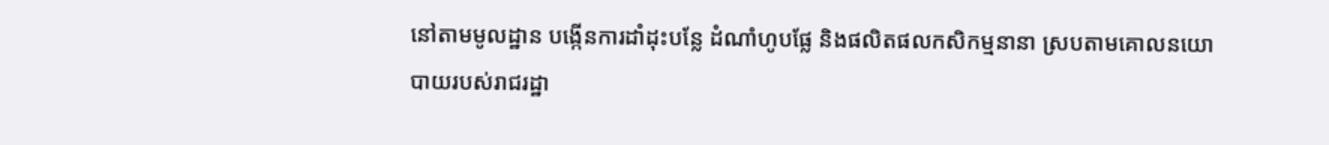នៅតាមមូលដ្ឋាន បង្កើនការដាំដុះបន្លែ ដំណាំហូបផ្លែ និងផលិតផលកសិកម្មនានា ស្របតាមគោលនយោបាយរបស់រាជរដ្ឋា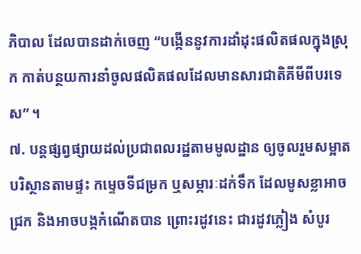ភិបាល ដែលបានដាក់ចេញ “បង្កើននូវការដាំដុះផលិតផលក្នុងស្រុក កាត់បន្ថយការនាំចូលផលិតផលដែលមានសារជាតិគីមីពីបរទេស” ។
៧. បន្តផ្សព្វផ្សាយដល់ប្រជាពលរដ្ឋតាមមូលដ្ឋាន ឲ្យចូលរួមសម្អាតបរិស្ថានតាមផ្ទះ កម្ទេចទីជម្រក ឬសម្ភារៈដក់ទឹក ដែលមូសខ្លាអាចជ្រក និងអាចបង្កកំណើតបាន ព្រោះរដូវនេះ ជារដូវភ្លៀង សំបូរ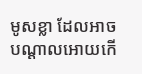មូសខ្លា ដែលអាចបណ្តាលអោយកើ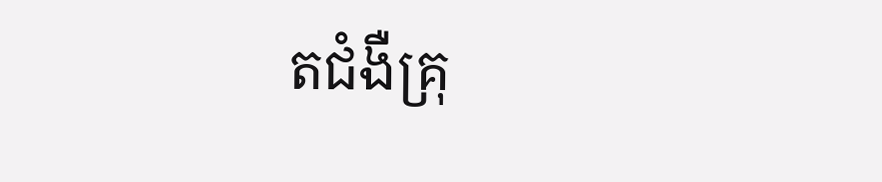តជំងឺគ្រុ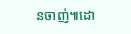នចាញ់៕ដោ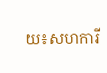យ៖សហការី